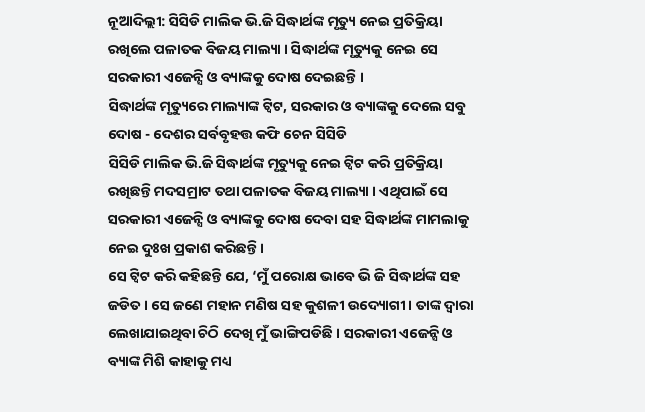ନୂଆଦିଲ୍ଲୀ: ସିସିଡି ମାଲିକ ଭି.ଜି ସିଦ୍ଧାର୍ଥଙ୍କ ମୃତ୍ୟୁ ନେଇ ପ୍ରତିକ୍ରିୟା ରଖିଲେ ପଳାତକ ବିଜୟ ମାଲ୍ୟା । ସିଦ୍ଧାର୍ଥଙ୍କ ମୃତ୍ୟୁକୁ ନେଇ ସେ ସରକାରୀ ଏଜେନ୍ସି ଓ ବ୍ୟାଙ୍କକୁ ଦୋଷ ଦେଇଛନ୍ତି ।
ସିଦ୍ଧାର୍ଥଙ୍କ ମୃତ୍ୟୁରେ ମାଲ୍ୟାଙ୍କ ଟ୍ବିଟ, ସରକାର ଓ ବ୍ୟାଙ୍କକୁ ଦେଲେ ସବୁ ଦୋଷ - ଦେଶର ସର୍ବବୃହତ୍ତ କଫି ଚେନ ସିସିଡି
ସିସିଡି ମାଲିକ ଭି.ଜି ସିଦ୍ଧାର୍ଥଙ୍କ ମୃତ୍ୟୁକୁ ନେଇ ଟ୍ବିଟ କରି ପ୍ରତିକ୍ରିୟା ରଖିଛନ୍ତି ମଦସମ୍ରାଟ ତଥା ପଳାତକ ବିଜୟ ମାଲ୍ୟା । ଏଥିପାଇଁ ସେ ସରକାରୀ ଏଜେନ୍ସି ଓ ବ୍ୟାଙ୍କକୁ ଦୋଷ ଦେବା ସହ ସିଦ୍ଧାର୍ଥଙ୍କ ମାମଲାକୁ ନେଇ ଦୁଃଖ ପ୍ରକାଶ କରିଛନ୍ତି ।
ସେ ଟ୍ବିଟ କରି କହିଛନ୍ତି ଯେ, ‘ମୁଁ ପରୋକ୍ଷ ଭାବେ ଭି ଜି ସିଦ୍ଧାର୍ଥଙ୍କ ସହ ଜଡିତ । ସେ ଜଣେ ମହାନ ମଣିଷ ସହ କୁଶଳୀ ଉଦ୍ୟୋଗୀ । ତାଙ୍କ ଦ୍ବାରା ଲେଖାଯାଇଥିବା ଚିଠି ଦେଖି ମୁଁ ଭାଙ୍ଗିପଡିଛି । ସରକାରୀ ଏଜେନ୍ସି ଓ ବ୍ୟାଙ୍କ ମିଶି କାହାକୁ ମଧ୍ୟ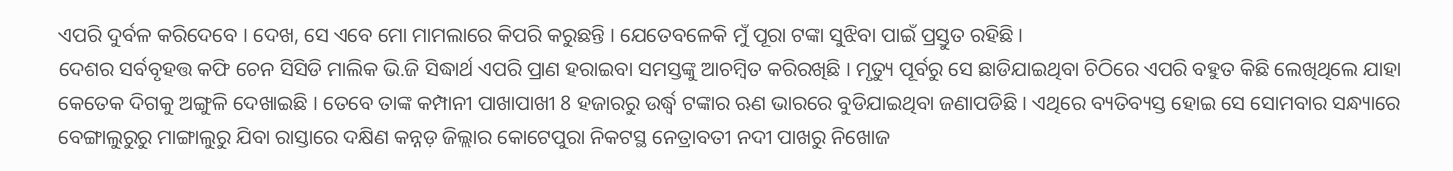ଏପରି ଦୁର୍ବଳ କରିଦେବେ । ଦେଖ, ସେ ଏବେ ମୋ ମାମଲାରେ କିପରି କରୁଛନ୍ତି । ଯେତେବଳେକି ମୁଁ ପୂରା ଟଙ୍କା ସୁଝିବା ପାଇଁ ପ୍ରସ୍ତୁତ ରହିଛି ।
ଦେଶର ସର୍ବବୃହତ୍ତ କଫି ଚେନ ସିସିଡି ମାଲିକ ଭି.ଜି ସିଦ୍ଧାର୍ଥ ଏପରି ପ୍ରାଣ ହରାଇବା ସମସ୍ତଙ୍କୁ ଆଚମ୍ବିତ କରିରଖିଛି । ମୃତ୍ୟୁ ପୂର୍ବରୁ ସେ ଛାଡିଯାଇଥିବା ଚିଠିରେ ଏପରି ବହୁତ କିଛି ଲେଖିଥିଲେ ଯାହା କେତେକ ଦିଗକୁ ଅଙ୍ଗୁଳି ଦେଖାଇଛି । ତେବେ ତାଙ୍କ କମ୍ପାନୀ ପାଖାପାଖୀ 8 ହଜାରରୁ ଉର୍ଦ୍ଧ୍ବ ଟଙ୍କାର ଋଣ ଭାରରେ ବୁଡିଯାଇଥିବା ଜଣାପଡିଛି । ଏଥିରେ ବ୍ୟତିବ୍ୟସ୍ତ ହୋଇ ସେ ସୋମବାର ସନ୍ଧ୍ୟାରେ ବେଙ୍ଗାଲୁରୁରୁ ମାଙ୍ଗାଲୁରୁ ଯିବା ରାସ୍ତାରେ ଦକ୍ଷିଣ କନ୍ନଡ଼ ଜିଲ୍ଲାର କୋଟେପୁରା ନିକଟସ୍ଥ ନେତ୍ରାବତୀ ନଦୀ ପାଖରୁ ନିଖୋଜ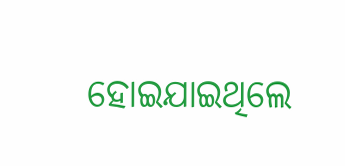ହୋଇଯାଇଥିଲେ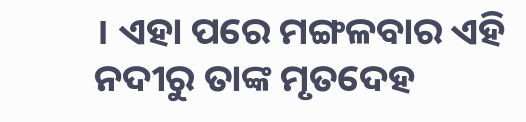। ଏହା ପରେ ମଙ୍ଗଳବାର ଏହି ନଦୀରୁ ତାଙ୍କ ମୃତଦେହ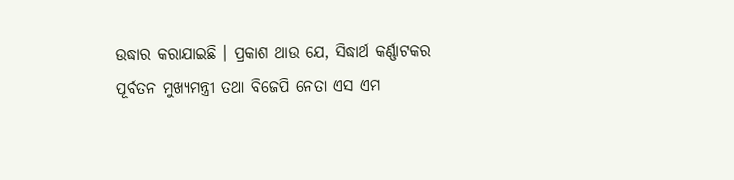ଉଦ୍ଧାର କରାଯାଇଛି । ପ୍ରକାଶ ଥାଉ ଯେ, ସିଦ୍ଧାର୍ଥ କର୍ଣ୍ଣାଟକର ପୂର୍ବତନ ମୁଖ୍ୟମନ୍ତ୍ରୀ ତଥା ବିଜେପି ନେତା ଏସ ଏମ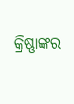କ୍ରିଷ୍ଣାଙ୍କର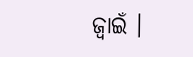ଜ୍ବାଇଁ ।